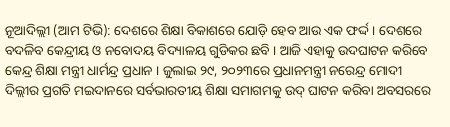ନୂଆଦିଲ୍ଲୀ (ଆମ ଟିଭି): ଦେଶରେ ଶିକ୍ଷା ବିକାଶରେ ଯୋଡ଼ି ହେବ ଆଉ ଏକ ଫର୍ଦ୍ଦ । ଦେଶରେ ବଦଳିବ କେନ୍ଦ୍ରୀୟ ଓ ନବୋଦୟ ବିଦ୍ୟାଳୟ ଗୁଡିକର ଛବି । ଆଜି ଏହାକୁ ଉଦଘାଟନ କରିବେ କେନ୍ଦ୍ର ଶିକ୍ଷା ମନ୍ତ୍ରୀ ଧାର୍ମନ୍ଦ୍ର ପ୍ରଧାନ । ଜୁଲାଇ ୨୯, ୨୦୨୩ରେ ପ୍ରଧାନମନ୍ତ୍ରୀ ନରେନ୍ଦ୍ର ମୋଦୀ ଦିଲ୍ଲୀର ପ୍ରଗତି ମଇଦାନରେ ସର୍ବଭାରତୀୟ ଶିକ୍ଷା ସମାଗମକୁ ଉଦ୍ ଘାଟନ କରିବା ଅବସରରେ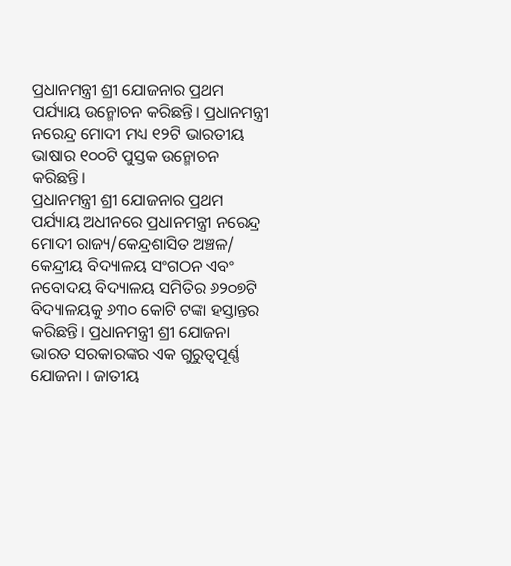ପ୍ରଧାନମନ୍ତ୍ରୀ ଶ୍ରୀ ଯୋଜନାର ପ୍ରଥମ ପର୍ଯ୍ୟାୟ ଉନ୍ମୋଚନ କରିଛନ୍ତି। ପ୍ରଧାନମନ୍ତ୍ରୀ ନରେନ୍ଦ୍ର ମୋଦୀ ମଧ୍ୟ ୧୨ଟି ଭାରତୀୟ ଭାଷାର ୧୦୦ଟି ପୁସ୍ତକ ଉନ୍ମୋଚନ କରିଛନ୍ତି।
ପ୍ରଧାନମନ୍ତ୍ରୀ ଶ୍ରୀ ଯୋଜନାର ପ୍ରଥମ ପର୍ଯ୍ୟାୟ ଅଧୀନରେ ପ୍ରଧାନମନ୍ତ୍ରୀ ନରେନ୍ଦ୍ର ମୋଦୀ ରାଜ୍ୟ/କେନ୍ଦ୍ରଶାସିତ ଅଞ୍ଚଳ/ କେନ୍ଦ୍ରୀୟ ବିଦ୍ୟାଳୟ ସଂଗଠନ ଏବଂ ନବୋଦୟ ବିଦ୍ୟାଳୟ ସମିତିର ୬୨୦୭ଟି ବିଦ୍ୟାଳୟକୁ ୬୩୦ କୋଟି ଟଙ୍କା ହସ୍ତାନ୍ତର କରିଛନ୍ତି। ପ୍ରଧାନମନ୍ତ୍ରୀ ଶ୍ରୀ ଯୋଜନା ଭାରତ ସରକାରଙ୍କର ଏକ ଗୁରୁତ୍ୱପୂର୍ଣ୍ଣ ଯୋଜନା । ଜାତୀୟ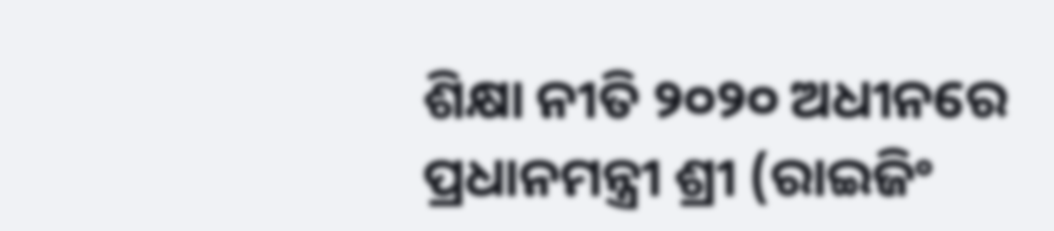ଶିକ୍ଷା ନୀତି ୨୦୨୦ ଅଧୀନରେ ପ୍ରଧାନମନ୍ତ୍ରୀ ଶ୍ରୀ (ରାଇଜିଂ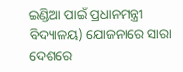ଇଣ୍ଡିଆ ପାଇଁ ପ୍ରଧାନମନ୍ତ୍ରୀ ବିଦ୍ୟାଳୟ) ଯୋଜନାରେ ସାରା ଦେଶରେ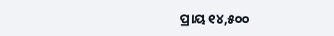ପ୍ରାୟ ୧୪,୫୦୦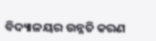ବିଦ୍ୟାଳୟର ଉନ୍ନତି କରଣ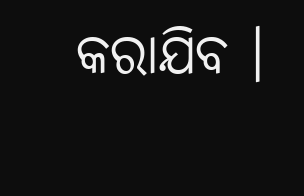କରାଯିବ ।